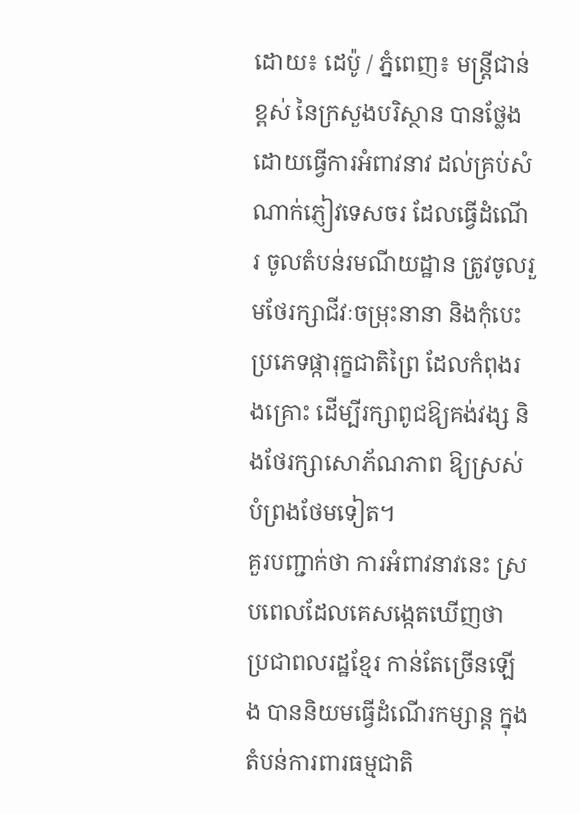ដោយ៖ ដេប៉ូ / ភ្នំពេញ៖ មន្ត្រីជាន់ខ្ពស់ នៃក្រសួងបរិស្ថាន បានថ្លែង ដោយធ្វើការអំពាវនាវ ដល់គ្រប់សំណាក់ភ្ញៀវទេសចរ ដែលធ្វើដំណើរ ចូលតំបន់រមណីយដ្ឋាន ត្រូវចូលរួមថែរក្សាជីវៈចម្រុះនានា និងកុំបេះប្រភេទផ្ការុក្ខជាតិព្រៃ ដែលកំពុងរងគ្រោះ ដើម្បីរក្សាពូជឱ្យគង់វង្ស និងថែរក្សាសោភ័ណភាព ឱ្យស្រស់បំព្រងថែមទៀត។
គួរបញ្ជាក់ថា ការអំពាវនាវនេះ ស្របពេលដែលគេសង្កេតឃើញថា ប្រជាពលរដ្ឋខ្មែរ កាន់តែច្រើនឡើង បាននិយមធ្វើដំណើរកម្សាន្ត ក្នុងតំបន់ការពារធម្មជាតិ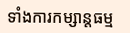ទាំងការកម្សាន្តធម្ម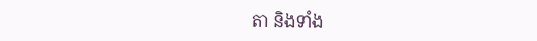តា និងទាំង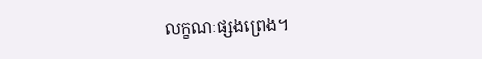លក្ខណៈផ្សងព្រេង។